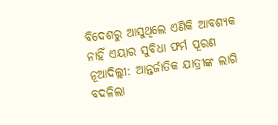ବିଦେଶରୁ ଆସୁଥିଲେ ଏଣିକି ଆବଶ୍ୟକ ନାହିଁ ଏୟାର ସୁବିଧା ଫର୍ମ ପୂରଣ
ନୂଆଦିଲ୍ଲୀ: ଆନ୍ତର୍ଜାତିକ ଯାତ୍ରୀଙ୍କ ଲାଗି ବଦଳିଲା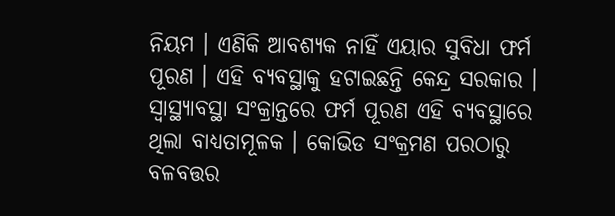ନିୟମ । ଏଣିକି ଆବଶ୍ୟକ ନାହିଁ ଏୟାର ସୁବିଧା ଫର୍ମ ପୂରଣ । ଏହି ବ୍ୟବସ୍ଥାକୁ ହଟାଇଛନ୍ତି କେନ୍ଦ୍ର ସରକାର । ସ୍ବାସ୍ଥ୍ୟାବସ୍ଥା ସଂକ୍ରାନ୍ତରେ ଫର୍ମ ପୂରଣ ଏହି ବ୍ୟବସ୍ଥାରେ ଥିଲା ବାଧ୍ୟତାମୂଳକ । କୋଭିଡ ସଂକ୍ରମଣ ପରଠାରୁ ବଳବତ୍ତର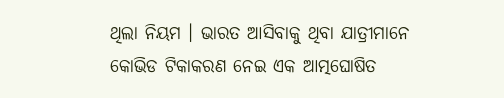ଥିଲା ନିୟମ । ଭାରତ ଆସିବାକୁ ଥିବା ଯାତ୍ରୀମାନେ କୋଭିଡ ଟିକାକରଣ ନେଇ ଏକ ଆତ୍ମଘୋଷିତ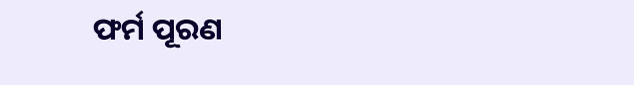ଫର୍ମ ପୂରଣ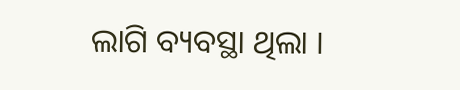ଲାଗି ବ୍ୟବସ୍ଥା ଥିଲା ।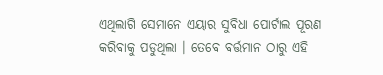ଏଥିଲାଗି ସେମାନେ ଏୟାର ସୁବିଧା ପୋର୍ଟାଲ ପୂରଣ କରିବାକୁ ପଡୁଥିଲା । ତେବେ ବର୍ତ୍ତମାନ ଠାରୁ ଏହି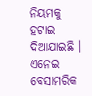ନିୟମକୁ ହଟାଇ ଦିଆଯାଇଛି । ଏନେଇ ବେସାମରିକ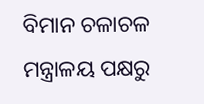ବିମାନ ଚଳାଚଳ ମନ୍ତ୍ରାଳୟ ପକ୍ଷରୁ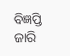ବିଜ୍ଞପ୍ତି ଜାରି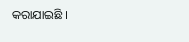କରାଯାଇଛି ।